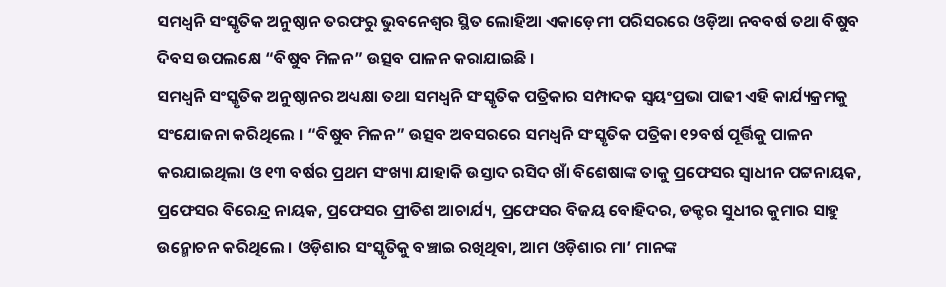ସମଧ୍ଵନି ସଂସ୍କୃତିକ ଅନୁଷ୍ଠାନ ତରଫରୁ ଭୁବନେଶ୍ଵର ସ୍ଥିତ ଲୋହିଆ ଏକାଡ଼େମୀ ପରିସରରେ ଓଡ଼ିଆ ନବବର୍ଷ ତଥା ବିଷୁବ ଦିବସ ଉପଲକ୍ଷେ “ବିଷୁବ ମିଳନ” ଉତ୍ସବ ପାଳନ କରାଯାଇଛି ।
ସମଧ୍ଵନି ସଂସ୍କୃତିକ ଅନୁଷ୍ଠାନର ଅଧ୍ୟକ୍ଷା ତଥା ସମଧ୍ଵନି ସଂସ୍କୃତିକ ପତ୍ରିକାର ସମ୍ପାଦକ ସ୍ଵୟଂପ୍ରଭା ପାଢୀ ଏହି କାର୍ଯ୍ୟକ୍ରମକୁ ସଂଯୋଜନା କରିଥିଲେ । “ବିଷୁବ ମିଳନ” ଉତ୍ସବ ଅବସରରେ ସମଧ୍ଵନି ସଂସ୍କୃତିକ ପତ୍ରିକା ୧୨ବର୍ଷ ପୂର୍ତ୍ତିକୁ ପାଳନ କରଯାଇଥିଲା ଓ ୧୩ ବର୍ଷର ପ୍ରଥମ ସଂଖ୍ୟା ଯାହାକି ଉସ୍ତାଦ ରସିଦ ଖାଁ ବିଶେଷାଙ୍କ ତାକୁ ପ୍ରଫେସର ସ୍ଵାଧୀନ ପଟ୍ଟନାୟକ, ପ୍ରଫେସର ବିରେନ୍ଦ୍ର ନାୟକ, ପ୍ରଫେସର ପ୍ରୀତିଶ ଆଚାର୍ଯ୍ୟ, ପ୍ରଫେସର ବିଜୟ ବୋହିଦର, ଡକ୍ଟର ସୁଧୀର କୁମାର ସାହୁ ଉନ୍ମୋଚନ କରିଥିଲେ । ଓଡ଼ିଶାର ସଂସ୍କୃତିକୁ ବଞ୍ଚାଇ ରଖିଥିବା, ଆମ ଓଡ଼ିଶାର ମା’ ମାନଙ୍କ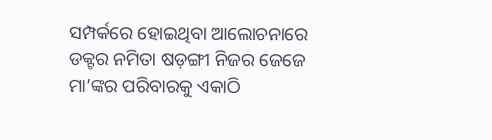ସମ୍ପର୍କରେ ହୋଇଥିବା ଆଲୋଚନାରେ ଡକ୍ଟର ନମିତା ଷଡ଼ଙ୍ଗୀ ନିଜର ଜେଜେ ମା’ଙ୍କର ପରିବାରକୁ ଏକାଠି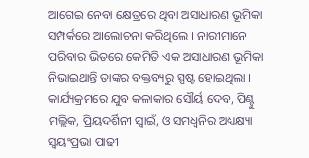ଆଗେଇ ନେବା କ୍ଷେତ୍ରରେ ଥିବା ଅସାଧାରଣ ଭୂମିକା ସମ୍ପର୍କରେ ଆଲୋଚନା କରିଥିଲେ । ନାରୀମାନେ ପରିବାର ଭିତରେ କେମିତି ଏକ ଅସାଧାରଣ ଭୂମିକା ନିଭାଇଥାନ୍ତି ତାଙ୍କର ବକ୍ତବ୍ୟରୁ ସ୍ପଷ୍ଟ ହୋଇଥିଲା । କାର୍ଯ୍ୟକ୍ରମରେ ଯୁବ କଳାକାର ସୌର୍ୟ ଦେବ, ପିଣ୍ଟୁ ମଲ୍ଲିକ, ପ୍ରିୟଦର୍ଶିନୀ ସ୍ଵାଇଁ, ଓ ସମଧ୍ଵନିର ଅଧ୍ୟକ୍ଷ୍ୟା ସ୍ଵୟଂପ୍ରଭା ପାଢୀ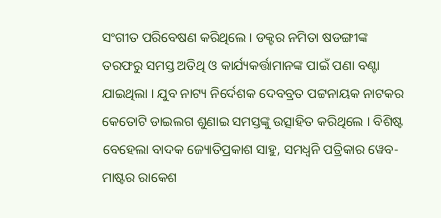ସଂଗୀତ ପରିବେଷଣ କରିଥିଲେ । ଡକ୍ଟର ନମିତା ଷଡଙ୍ଗୀଙ୍କ ତରଫରୁ ସମସ୍ତ ଅତିଥି ଓ କାର୍ଯ୍ୟକର୍ତ୍ତାମାନଙ୍କ ପାଇଁ ପଣା ବଣ୍ଟା ଯାଇଥିଲା । ଯୁବ ନାଟ୍ୟ ନିର୍ଦେଶକ ଦେବବ୍ରତ ପଟ୍ଟନାୟକ ନାଟକର କେତୋଟି ଡାଇଲଗ ଶୁଣାଇ ସମସ୍ତଙ୍କୁ ଉତ୍ସାହିତ କରିଥିଲେ । ବିଶିଷ୍ଟ ବେହେଲା ବାଦକ ଜ୍ୟୋତିପ୍ରକାଶ ସାହୁ, ସମଧ୍ବନି ପତ୍ରିକାର ୱେବ-ମାଷ୍ଟର ରାକେଶ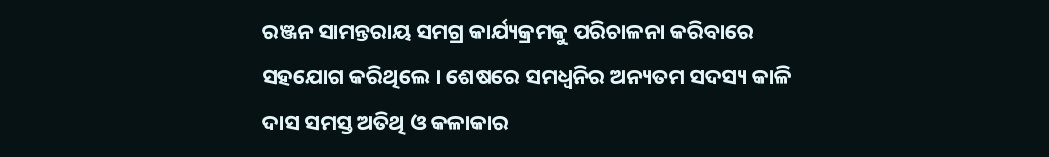ରଞ୍ଜନ ସାମନ୍ତରାୟ ସମଗ୍ର କାର୍ଯ୍ୟକ୍ରମକୁ ପରିଚାଳନା କରିବାରେ ସହଯୋଗ କରିଥିଲେ । ଶେଷରେ ସମଧ୍ଵନିର ଅନ୍ୟତମ ସଦସ୍ୟ କାଳି ଦାସ ସମସ୍ତ ଅତିଥି ଓ କଳାକାର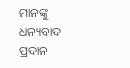ମାନଙ୍କୁ ଧନ୍ୟବାଦ ପ୍ରଦାନ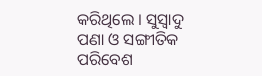କରିଥିଲେ । ସୁସ୍ଵାଦୁ ପଣା ଓ ସଙ୍ଗୀତିକ ପରିବେଶ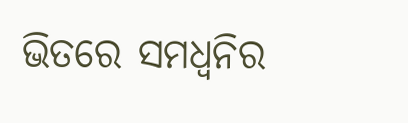ଭିତରେ ସମଧ୍ଵନିର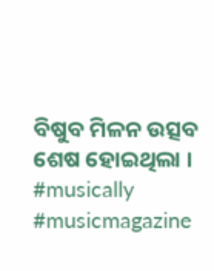ବିଷୁବ ମିଳନ ଉତ୍ସବ ଶେଷ ହୋଇଥିଲା ।
#musically #musicmagazine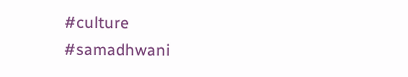#culture #samadhwani